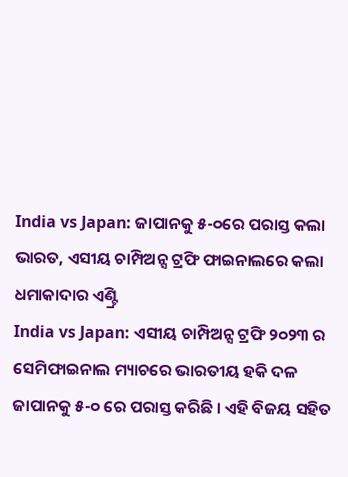India vs Japan: ଜାପାନକୁ ୫-୦ରେ ପରାସ୍ତ କଲା ଭାରତ, ଏସୀୟ ଚାମ୍ପିଅନ୍ସ ଟ୍ରଫି ଫାଇନାଲରେ କଲା ଧମାକାଦାର ଏଣ୍ଟ୍ରି
India vs Japan: ଏସୀୟ ଚାମ୍ପିଅନ୍ସ ଟ୍ରଫି ୨୦୨୩ ର ସେମିଫାଇନାଲ ମ୍ୟାଚରେ ଭାରତୀୟ ହକି ଦଳ ଜାପାନକୁ ୫-୦ ରେ ପରାସ୍ତ କରିଛି । ଏହି ବିଜୟ ସହିତ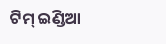ଟିମ୍ ଇଣ୍ଡିଆ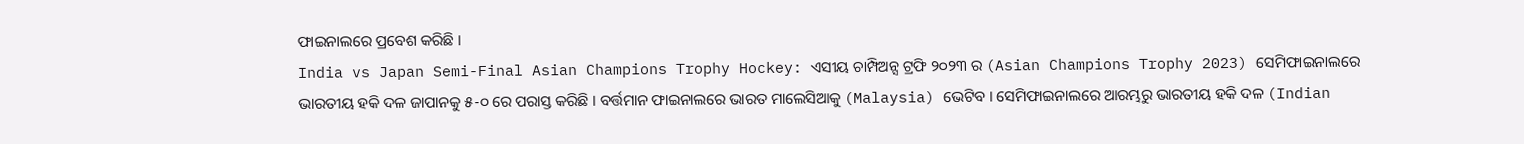ଫାଇନାଲରେ ପ୍ରବେଶ କରିଛି ।
India vs Japan Semi-Final Asian Champions Trophy Hockey: ଏସୀୟ ଚାମ୍ପିଅନ୍ସ ଟ୍ରଫି ୨୦୨୩ ର (Asian Champions Trophy 2023) ସେମିଫାଇନାଲରେ ଭାରତୀୟ ହକି ଦଳ ଜାପାନକୁ ୫-୦ ରେ ପରାସ୍ତ କରିଛି । ବର୍ତ୍ତମାନ ଫାଇନାଲରେ ଭାରତ ମାଲେସିଆକୁ (Malaysia) ଭେଟିବ । ସେମିଫାଇନାଲରେ ଆରମ୍ଭରୁ ଭାରତୀୟ ହକି ଦଳ (Indian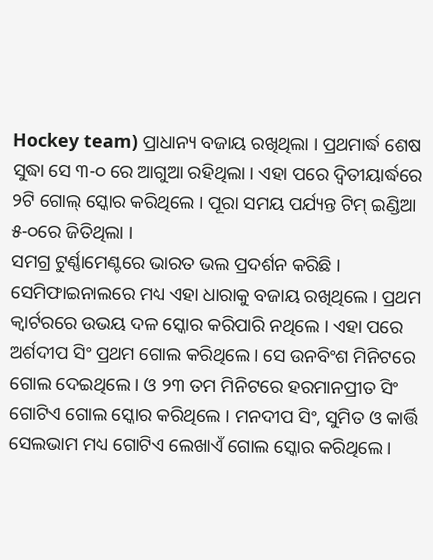Hockey team) ପ୍ରାଧାନ୍ୟ ବଜାୟ ରଖିଥିଲା । ପ୍ରଥମାର୍ଦ୍ଧ ଶେଷ ସୁଦ୍ଧା ସେ ୩-୦ ରେ ଆଗୁଆ ରହିଥିଲା । ଏହା ପରେ ଦ୍ୱିତୀୟାର୍ଦ୍ଧରେ ୨ଟି ଗୋଲ୍ ସ୍କୋର କରିଥିଲେ । ପୂରା ସମୟ ପର୍ଯ୍ୟନ୍ତ ଟିମ୍ ଇଣ୍ଡିଆ ୫-୦ରେ ଜିତିଥିଲା ।
ସମଗ୍ର ଟୁର୍ଣ୍ଣାମେଣ୍ଟରେ ଭାରତ ଭଲ ପ୍ରଦର୍ଶନ କରିଛି । ସେମିଫାଇନାଲରେ ମଧ୍ୟ ଏହା ଧାରାକୁ ବଜାୟ ରଖିଥିଲେ । ପ୍ରଥମ କ୍ୱାର୍ଟରରେ ଉଭୟ ଦଳ ସ୍କୋର କରିପାରି ନଥିଲେ । ଏହା ପରେ ଅର୍ଶଦୀପ ସିଂ ପ୍ରଥମ ଗୋଲ କରିଥିଲେ । ସେ ଉନବିଂଶ ମିନିଟରେ ଗୋଲ ଦେଇଥିଲେ । ଓ ୨୩ ତମ ମିନିଟରେ ହରମାନପ୍ରୀତ ସିଂ ଗୋଟିଏ ଗୋଲ ସ୍କୋର କରିଥିଲେ । ମନଦୀପ ସିଂ, ସୁମିତ ଓ କାର୍ତ୍ତି ସେଲଭାମ ମଧ୍ୟ ଗୋଟିଏ ଲେଖାଏଁ ଗୋଲ ସ୍କୋର କରିଥିଲେ ।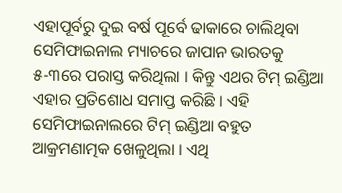ଏହାପୂର୍ବରୁ ଦୁଇ ବର୍ଷ ପୂର୍ବେ ଢାକାରେ ଚାଲିଥିବା ସେମିଫାଇନାଲ ମ୍ୟାଚରେ ଜାପାନ ଭାରତକୁ ୫-୩ରେ ପରାସ୍ତ କରିଥିଲା । କିନ୍ତୁ ଏଥର ଟିମ୍ ଇଣ୍ଡିଆ ଏହାର ପ୍ରତିଶୋଧ ସମାପ୍ତ କରିଛି । ଏହି ସେମିଫାଇନାଲରେ ଟିମ୍ ଇଣ୍ଡିଆ ବହୁତ ଆକ୍ରମଣାତ୍ମକ ଖେଳୁଥିଲା । ଏଥି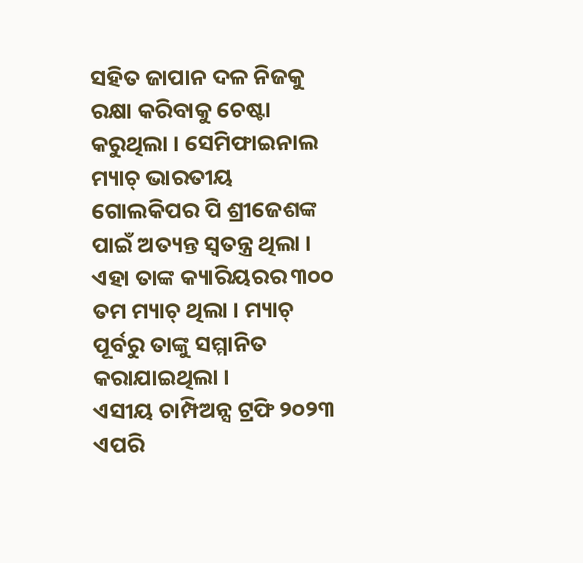ସହିତ ଜାପାନ ଦଳ ନିଜକୁ ରକ୍ଷା କରିବାକୁ ଚେଷ୍ଟା କରୁଥିଲା । ସେମିଫାଇନାଲ ମ୍ୟାଚ୍ ଭାରତୀୟ ଗୋଲକିପର ପି ଶ୍ରୀଜେଶଙ୍କ ପାଇଁ ଅତ୍ୟନ୍ତ ସ୍ୱତନ୍ତ୍ର ଥିଲା । ଏହା ତାଙ୍କ କ୍ୟାରିୟରର ୩୦୦ ତମ ମ୍ୟାଚ୍ ଥିଲା । ମ୍ୟାଚ୍ ପୂର୍ବରୁ ତାଙ୍କୁ ସମ୍ମାନିତ କରାଯାଇଥିଲା ।
ଏସୀୟ ଚାମ୍ପିଅନ୍ସ ଟ୍ରଫି ୨୦୨୩ ଏପରି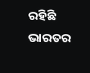ରହିଛି ଭାରତର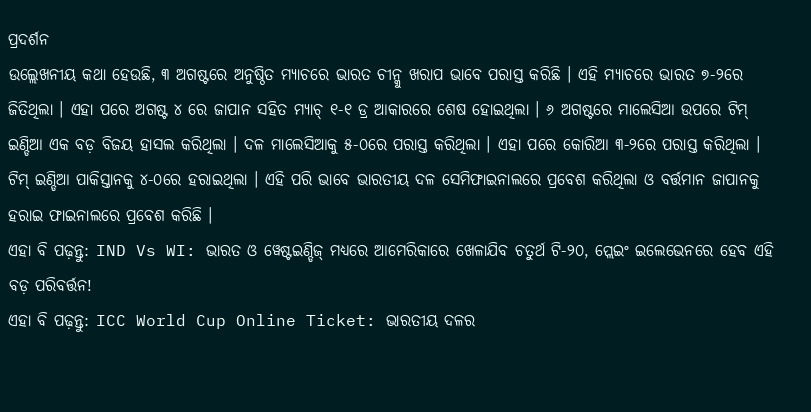ପ୍ରଦର୍ଶନ
ଉଲ୍ଲେଖନୀୟ କଥା ହେଉଛି, ୩ ଅଗଷ୍ଟରେ ଅନୁଷ୍ଠିତ ମ୍ୟାଚରେ ଭାରତ ଚୀନ୍କୁ ଖରାପ ଭାବେ ପରାସ୍ତ କରିଛି । ଏହି ମ୍ୟାଚରେ ଭାରତ ୭-୨ରେ ଜିତିଥିଲା । ଏହା ପରେ ଅଗଷ୍ଟ ୪ ରେ ଜାପାନ ସହିତ ମ୍ୟାଚ୍ ୧-୧ ଡ୍ର ଆକାରରେ ଶେଷ ହୋଇଥିଲା । ୬ ଅଗଷ୍ଟରେ ମାଲେସିଆ ଉପରେ ଟିମ୍ ଇଣ୍ଡିଆ ଏକ ବଡ଼ ବିଜୟ ହାସଲ କରିଥିଲା । ଦଳ ମାଲେସିଆକୁ ୫-୦ରେ ପରାସ୍ତ କରିଥିଲା । ଏହା ପରେ କୋରିଆ ୩-୨ରେ ପରାସ୍ତ କରିଥିଲା । ଟିମ୍ ଇଣ୍ଡିଆ ପାକିସ୍ତାନକୁ ୪-୦ରେ ହରାଇଥିଲା । ଏହି ପରି ଭାବେ ଭାରତୀୟ ଦଳ ସେମିଫାଇନାଲରେ ପ୍ରବେଶ କରିଥିଲା ଓ ବର୍ତ୍ତମାନ ଜାପାନକୁ ହରାଇ ଫାଇନାଲରେ ପ୍ରବେଶ କରିଛି ।
ଏହା ବି ପଢ଼ନ୍ତୁ: IND Vs WI: ଭାରତ ଓ ୱେଷ୍ଟଇଣ୍ଡିଜ୍ ମଧ୍ୟରେ ଆମେରିକାରେ ଖେଳାଯିବ ଚତୁର୍ଥ ଟି-୨୦, ପ୍ଲେଇଂ ଇଲେଭେନରେ ହେବ ଏହି ବଡ଼ ପରିବର୍ତ୍ତନ!
ଏହା ବି ପଢ଼ନ୍ତୁ: ICC World Cup Online Ticket: ଭାରତୀୟ ଦଳର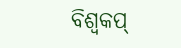ବିଶ୍ୱକପ୍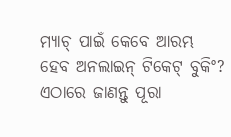ମ୍ୟାଚ୍ ପାଇଁ କେବେ ଆରମ୍ଭ ହେବ ଅନଲାଇନ୍ ଟିକେଟ୍ ବୁକିଂ? ଏଠାରେ ଜାଣନ୍ତୁ ପୂରା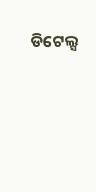ଡିଟେଲ୍ସ